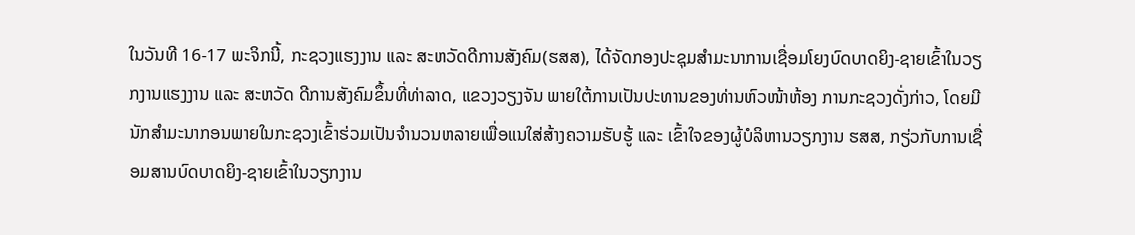ໃນວັນທີ 16-17 ພະຈິກນີ້, ກະຊວງແຮງງານ ແລະ ສະຫວັດດີການສັງຄົມ(ຮສສ), ໄດ້ຈັດກອງປະຊຸມສໍາມະນາການເຊື່ອມໂຍງບົດບາດຍິງ-ຊາຍເຂົ້າໃນວຽກງານແຮງງານ ແລະ ສະຫວັດ ດີການສັງຄົມຂຶ້ນທີ່ທ່າລາດ, ແຂວງວຽງຈັນ ພາຍໃຕ້ການເປັນປະທານຂອງທ່ານຫົວໜ້າຫ້ອງ ການກະຊວງດັ່ງກ່າວ, ໂດຍມີນັກສຳມະນາກອນພາຍໃນກະຊວງເຂົ້າຮ່ວມເປັນຈຳນວນຫລາຍເພື່ອແນໃສ່ສ້າງຄວາມຮັບຮູ້ ແລະ ເຂົ້າໃຈຂອງຜູ້ບໍລິຫານວຽກງານ ຮສສ, ກຽ່ວກັບການເຊື່ອມສານບົດບາດຍິງ-ຊາຍເຂົ້າໃນວຽກງານ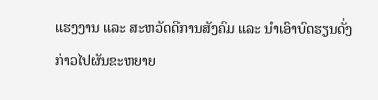ແຮງງານ ແລະ ສະຫວັດດີການສັງຄົມ ແລະ ນຳເອົາບົດຮຽນດັ່ງກ່າວໄປຜັນຂະຫຍາຍ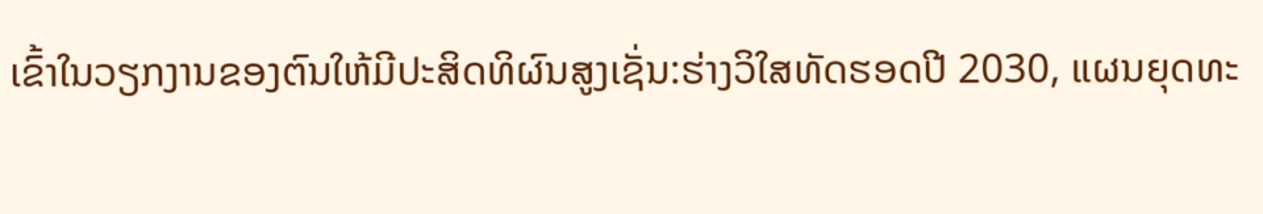ເຂົ້າໃນວຽກງານຂອງຕົນໃຫ້ມີປະສິດທິຜົນສູງເຊັ່ນ:ຮ່າງວິໃສທັດຮອດປີ 2030, ແຜນຍຸດທະ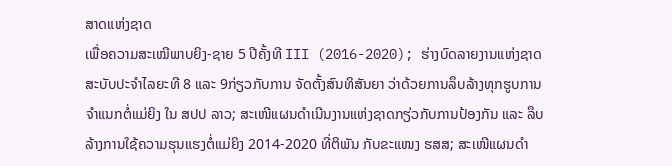ສາດແຫ່ງຊາດ
ເພື່ອຄວາມສະເໝີພາບຍິງ-ຊາຍ 5 ປີຄັ້ງທີ III (2016-2020); ຮ່າງບົດລາຍງານແຫ່ງຊາດສະບັບປະຈຳໄລຍະທີ 8 ແລະ 9ກ່ຽວກັບການ ຈັດຕັ້ງສົນທິສັນຍາ ວ່າດ້ວຍການລຶບລ້າງທຸກຮູບການຈຳແນກຕໍ່ແມ່ຍິງ ໃນ ສປປ ລາວ; ສະເໜີແຜນດຳເນີນງານແຫ່ງຊາດກຽ່ວກັບການປ້ອງກັນ ແລະ ລຶບລ້າງການໃຊ້ຄວາມຮຸນແຮງຕໍ່ແມ່ຍິງ 2014-2020 ທີ່ຕິພັນ ກັບຂະແໜງ ຮສສ; ສະເໜີແຜນດຳ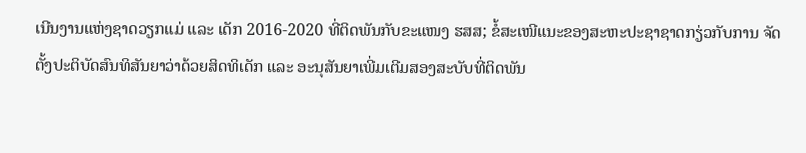ເນີນງານແຫ່ງຊາດວຽກແມ່ ແລະ ເດັກ 2016-2020 ທີ່ຕິດພັນກັບຂະແໜງ ຮສສ; ຂໍ້ສະເໜີແນະຂອງສະຫະປະຊາຊາດກຽ່ວກັບການ ຈັດຕັ້ງປະຕິບັດສົນທິສັນຍາວ່າດ້ວຍສິດທິເດັກ ແລະ ອະນຸສັນຍາເພີ່ມເຕີມສອງສະບັບທີ່ຕິດພັນ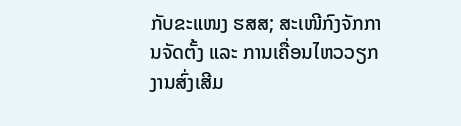ກັບຂະແໜງ ຮສສ; ສະເໜີກົງຈັກການຈັດຕັ້ງ ແລະ ການເຄື່ອນໄຫວວຽກງານສົ່ງເສີມ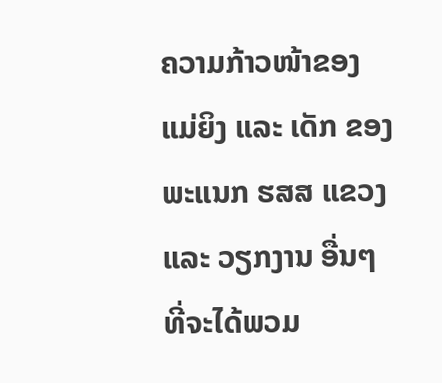ຄວາມກ້າວໜ້າຂອງແມ່ຍິງ ແລະ ເດັກ ຂອງພະແນກ ຮສສ ແຂວງ ແລະ ວຽກງານ ອື່ນໆທີ່ຈະໄດ້ພວມ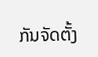ກັນຈັດຕັ້ງ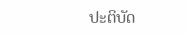ປະຕິບັດ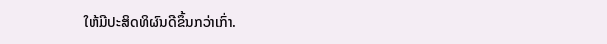ໃຫ້ມີປະສິດທິຜົນດີຂຶ້ນກວ່າເກົ່າ.